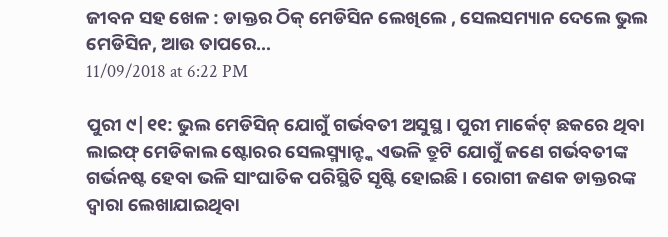ଜୀବନ ସହ ଖେଳ : ଡାକ୍ତର ଠିକ୍ ମେଡିସିନ ଲେଖିଲେ , ସେଲସମ୍ୟାନ ଦେଲେ ଭୁଲ ମେଡିସିନ, ଆଉ ତାପରେ…
11/09/2018 at 6:22 PM

ପୁରୀ ୯|୧୧: ଭୁଲ ମେଡିସିନ୍ ଯୋଗୁଁ ଗର୍ଭବତୀ ଅସୁସ୍ଥ । ପୁରୀ ମାର୍କେଟ୍ ଛକରେ ଥିବା ଲାଇଫ୍ ମେଡିକାଲ ଷ୍ଟୋରର ସେଲସ୍ମ୍ୟାନ୍ଙ୍କ ଏଭଳି ତ୍ରୁଟି ଯୋଗୁଁ ଜଣେ ଗର୍ଭବତୀଙ୍କ ଗର୍ଭନଷ୍ଟ ହେବା ଭଳି ସାଂଘାତିକ ପରିସ୍ଥିତି ସୃଷ୍ଟି ହୋଇଛି । ରୋଗୀ ଜଣକ ଡାକ୍ତରଙ୍କ ଦ୍ବାରା ଲେଖାଯାଇଥିବା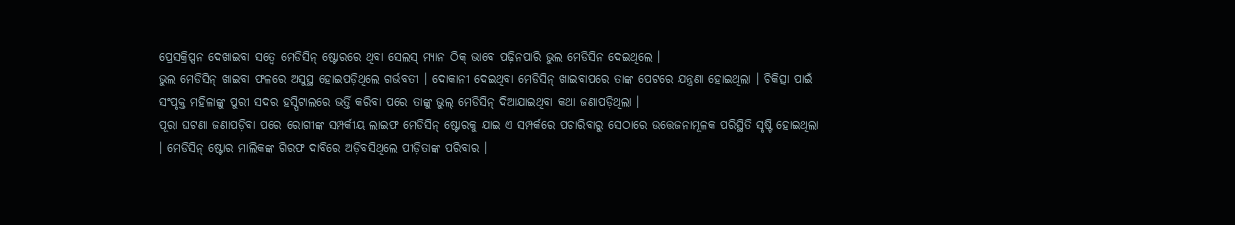ପ୍ରେସକ୍ରିପ୍ସନ ଦେଖାଇବା ସତ୍ବେ ମେଡିସିନ୍ ଷ୍ଟୋରରେ ଥିବା ସେଲସ୍ ମ୍ୟାନ ଠିକ୍ ଭାବେ ପଢ଼ିନପାରି ଭୁଲ ମେଡିସିନ ଦେଇଥିଲେ ।
ଭୁଲ ମେଡିସିନ୍ ଖାଇବା ଫଳରେ ଅସୁସ୍ଥ ହୋଇପଡ଼ିଥିଲେ ଗର୍ଭବତୀ । ଦୋକାନୀ ଦେଇଥିବା ମେଡିସିନ୍ ଖାଇବାପରେ ତାଙ୍କ ପେଟରେ ଯନ୍ତ୍ରଣା ହୋଇଥିଲା । ଚିକିତ୍ସା ପାଇଁ ସଂପୃକ୍ତ ମହିଳାଙ୍କୁ ପୁରୀ ସଦର ହସ୍ପିଟାଲରେ ଭର୍ତ୍ତି କରିବା ପରେ ତାଙ୍କୁ ଭୁଲ୍ ମେଡିସିନ୍ ଦିଆଯାଇଥିବା କଥା ଜଣାପଡ଼ିଥିଲା ।
ପୂରା ଘଟଣା ଜଣାପଡ଼ିବା ପରେ ରୋଗୀଙ୍କ ସମ୍ପର୍କୀୟ ଲାଇଫ ମେଡିସିନ୍ ଷ୍ଟୋରକୁ ଯାଇ ଏ ସମ୍ପର୍କରେ ପଚାରିବାରୁ ସେଠାରେ ଉତ୍ତେଜନାମୂଳକ ପରିସ୍ଥିତି ସୃଷ୍ଟି ହୋଇଥିଲା । ମେଡିସିନ୍ ଷ୍ଟୋର ମାଲିକଙ୍କ ଗିରଫ ଦାବିରେ ଅଡ଼ିବସିଥିଲେ ପୀଡ଼ିତାଙ୍କ ପରିବାର ।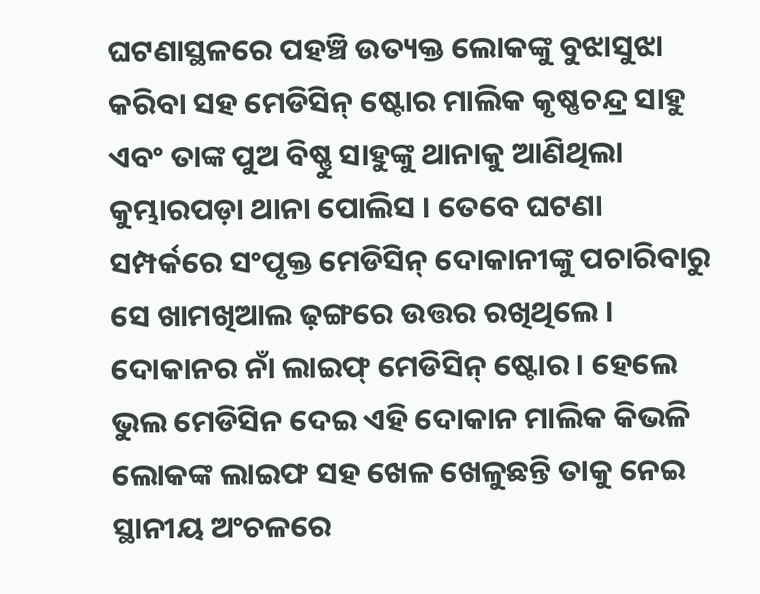ଘଟଣାସ୍ଥଳରେ ପହଞ୍ଚି ଉତ୍ୟକ୍ତ ଲୋକଙ୍କୁ ବୁଝାସୁଝା କରିବା ସହ ମେଡିସିନ୍ ଷ୍ଟୋର ମାଲିକ କୃଷ୍ଣଚନ୍ଦ୍ର ସାହୁ ଏବଂ ତାଙ୍କ ପୁଅ ବିଷ୍ଣୁ ସାହୁଙ୍କୁ ଥାନାକୁ ଆଣିଥିଲା କୁମ୍ଭାରପଡ଼ା ଥାନା ପୋଲିସ । ତେବେ ଘଟଣା ସମ୍ପର୍କରେ ସଂପୃକ୍ତ ମେଡିସିନ୍ ଦୋକାନୀଙ୍କୁ ପଚାରିବାରୁ ସେ ଖାମଖିଆଲ ଢ଼ଙ୍ଗରେ ଉତ୍ତର ରଖିଥିଲେ ।
ଦୋକାନର ନାଁ ଲାଇଫ୍ ମେଡିସିନ୍ ଷ୍ଟୋର । ହେଲେ ଭୁଲ ମେଡିସିନ ଦେଇ ଏହି ଦୋକାନ ମାଲିକ କିଭଳି ଲୋକଙ୍କ ଲାଇଫ ସହ ଖେଳ ଖେଳୁଛନ୍ତି ତାକୁ ନେଇ ସ୍ଥାନୀୟ ଅଂଚଳରେ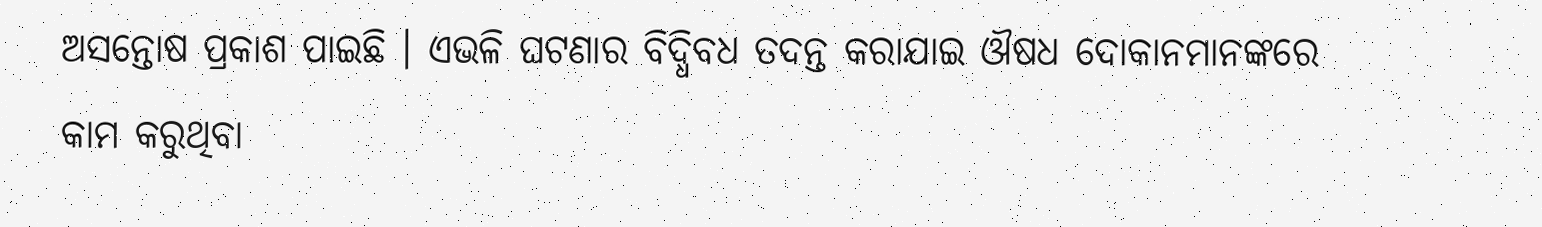ଅସନ୍ତୋଷ ପ୍ରକାଶ ପାଇଛି । ଏଭଳି ଘଟଣାର ବିଦ୍ଧିବଧ ତଦନ୍ତ କରାଯାଇ ଔଷଧ ଦୋକାନମାନଙ୍କରେ କାମ କରୁଥିବା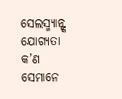ସେଲସ୍ମ୍ୟାନ୍ଙ୍କ ଯୋଗ୍ୟତା କ’ଣ ସେମାନେ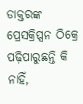ଡାକ୍ତରଙ୍କ ପ୍ରେସକ୍ରିପ୍ସନ ଠିକ୍ରେ ପଢ଼ିପାରୁଛନ୍ତି କି ନାହିଁ,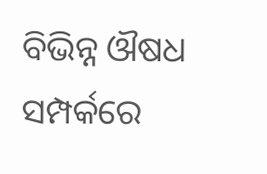ବିଭିନ୍ନ ଔଷଧ ସମ୍ପର୍କରେ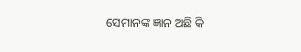ସେମାନଙ୍କ ଜ୍ଞାନ ଅଛି କି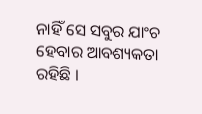ନାହିଁ ସେ ସବୁର ଯାଂଚ ହେବାର ଆବଶ୍ୟକତା ରହିଛି ।